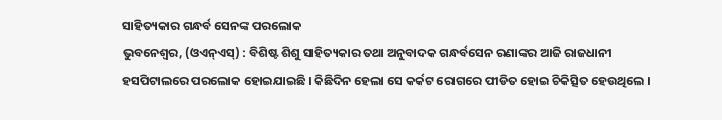ସାହିତ୍ୟକାର ଗନ୍ଧର୍ବ ସେନଙ୍କ ପରଲୋକ
ଭୁବନେଶ୍ୱର, (ଓଏନ୍ଏସ୍) : ବିଶିଷ୍ଟ ଶିଶୁ ସାହିତ୍ୟକାର ତଥା ଅନୁବାଦକ ଗନ୍ଧର୍ବସେନ ରଣାଙ୍କର ଆଜି ରାଜଧାନୀ ହସପିଟାଲରେ ପରଲୋକ ହୋଇଯାଇଛି । କିଛିଦିନ ହେଲା ସେ କର୍କଟ ରୋଗରେ ପୀଡିତ ହୋଇ ଚିକିତ୍ସିତ ହେଉଥିଲେ ।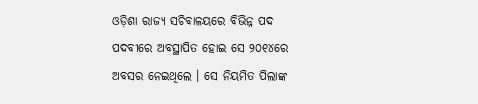ଓଡ଼ିଶା ରାଜ୍ୟ ସଚିବାଳୟରେ ବିଭିନ୍ନ ପଦ ପଦବୀରେ ଅବସ୍ଥାପିତ ହୋଇ ସେ ୨୦୧୪ରେ ଅବସର ନେଇଥିଲେ । ସେ ନିୟମିତ ପିଲାଙ୍କ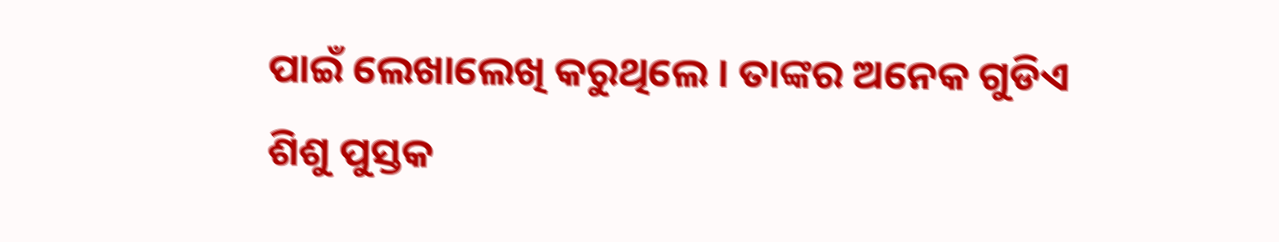ପାଇଁ ଲେଖାଲେଖି କରୁଥିଲେ । ତାଙ୍କର ଅନେକ ଗୁଡିଏ ଶିଶୁ ପୁସ୍ତକ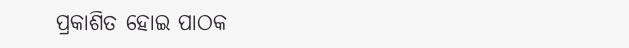ପ୍ରକାଶିତ ହୋଇ ପାଠକ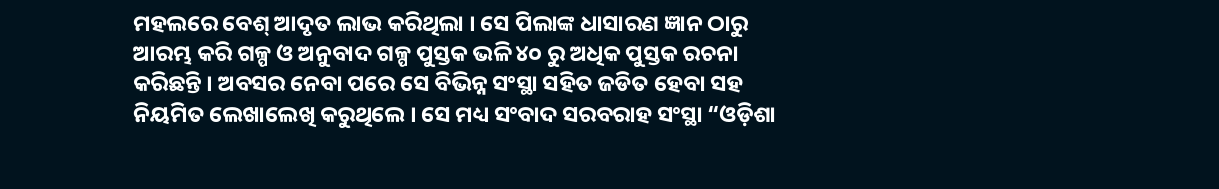ମହଲରେ ବେଶ୍ ଆଦୃତ ଲାଭ କରିଥିଲା । ସେ ପିଲାଙ୍କ ଧାସାରଣ ଜ୍ଞାନ ଠାରୁ ଆରମ୍ଭ କରି ଗଳ୍ପ ଓ ଅନୁବାଦ ଗଳ୍ପ ପୁସ୍ତକ ଭଳି ୪୦ ରୁ ଅଧିକ ପୁସ୍ତକ ରଚନା କରିଛନ୍ତି । ଅବସର ନେବା ପରେ ସେ ବିଭିନ୍ନ ସଂସ୍ଥା ସହିତ ଜଡିତ ହେବା ସହ ନିୟମିତ ଲେଖାଲେଖି କରୁଥିଲେ । ସେ ମଧ୍ୟ ସଂବାଦ ସରବରାହ ସଂସ୍ଥା “ଓଡ଼ିଶା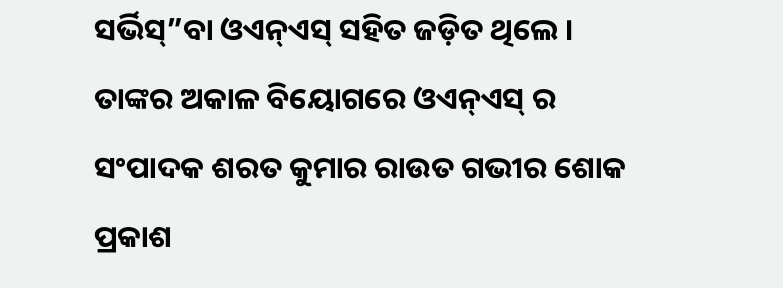ସର୍ଭିସ୍”ବା ଓଏନ୍ଏସ୍ ସହିତ ଜଡ଼ିତ ଥିଲେ । ତାଙ୍କର ଅକାଳ ବିୟୋଗରେ ଓଏନ୍ଏସ୍ ର ସଂପାଦକ ଶରତ କୁମାର ରାଉତ ଗଭୀର ଶୋକ ପ୍ରକାଶ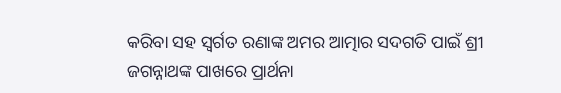କରିବା ସହ ସ୍ୱର୍ଗତ ରଣାଙ୍କ ଅମର ଆତ୍ମାର ସଦଗତି ପାଇଁ ଶ୍ରୀ ଜଗନ୍ନାଥଙ୍କ ପାଖରେ ପ୍ରାର୍ଥନା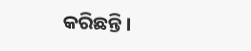କରିଛନ୍ତି ।